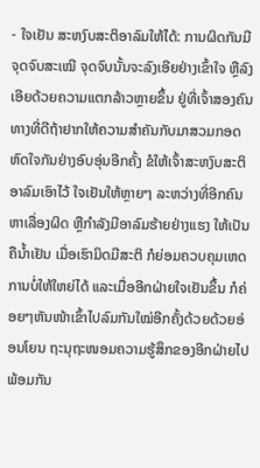- ໃຈເຢັນ ສະຫງົບສະຕິອາລົມໃຫ້ໄດ້: ການຜິດກັນມີຈຸດຈົບສະເໝີ ຈຸດຈົບນັ້ນຈະລົງເອີຍຢ່າງເຂົ້າໃຈ ຫຼືລົງເອີຍດ້ວຍຄວາມແຕກລ້າວຫຼາຍຂຶ້ນ ຢູ່ທີ່ເຈົ້າສອງຄົນ ທາງທີ່ດີຖ້າຢາກໃຫ້ຄວາມສໍາຄັນກັບມາສວມກອດຫົດໃຈກັນຢ່າງອົບອຸ່ນອີກຄັ້ງ ຂໍໃຫ້ເຈົ້າສະຫງົບສະຕິອາລົມເອົາໄວ້ ໃຈເຢັນໃຫ້ຫຼາຍໆ ລະຫວ່າງທີ່ອີກຄົນຫາເລື່ອງຜິດ ຫຼືກໍາລັງມີອາລົມຮ້າຍຢ່າງແຮງ ໃຫ້ເປັນຄືນໍ້າເຢັນ ເມື່ອເຮົາມິດມີສະຕິ ກໍຍ່ອມຄວບຄຸມເຫດການບໍ່ໃຫ້ໃຫຍ່ໄດ້ ແລະເມື່ອອີກຝ່າຍໃຈເຢັນຂຶ້ນ ກໍຄ່ອຍໆຫັນໜ້າເຂົ້າໄປລົມກັນໃໝ່ອີກຄັ້ງດ້ວຍດ້ວຍອ່ອນໂຍນ ຖະນຸຖະໜອມຄວາມຮູ້ສຶກຂອງອີກຝ່າຍໄປພ້ອມກັນ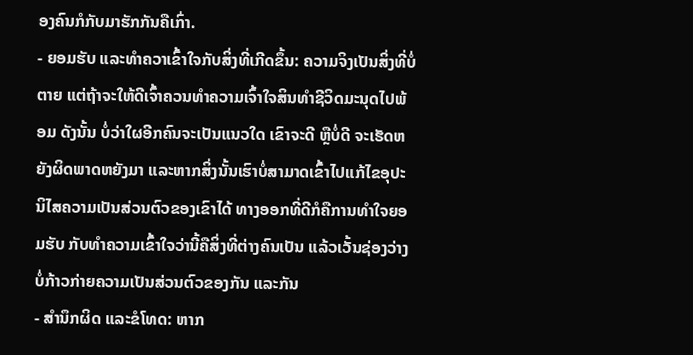ອງຄົນກໍກັບມາຮັກກັນຄືເກົ່າ.
- ຍອມຮັບ ແລະທໍາຄວາເຂົ້າໃຈກັບສິ່ງທີ່ເກີດຂຶ້ນ: ຄວາມຈິງເປັນສິ່ງທີ່ບໍ່ຕາຍ ແຕ່ຖ້າຈະໃຫ້ດີເຈົ້າຄວນທໍາຄວາມເຈົ້າໃຈສິນທໍາຊີວິດມະນຸດໄປພ້ອມ ດັງນັ້ນ ບໍ່ວ່າໃຜອີກຄົນຈະເປັນແນວໃດ ເຂົາຈະດີ ຫຼືບໍ່ດີ ຈະເຮັດຫຍັງຜິດພາດຫຍັງມາ ແລະຫາກສິ່ງນັ້ນເຮົາບໍ່ສາມາດເຂົ້າໄປແກ້ໄຂອຸປະນິໄສຄວາມເປັນສ່ວນຕົວຂອງເຂົາໄດ້ ທາງອອກທີ່ດີກໍຄືການທໍາໃຈຍອມຮັບ ກັບທໍາຄວາມເຂົ້າໃຈວ່ານີ້ຄືສິ່ງທີ່ຕ່າງຄົນເປັນ ແລ້ວເວັ້ນຊ່ອງວ່າງບໍ່ກ້າວກ່າຍຄວາມເປັນສ່ວນຕົວຂອງກັນ ແລະກັນ
- ສໍານຶກຜິດ ແລະຂໍໂທດ: ຫາກ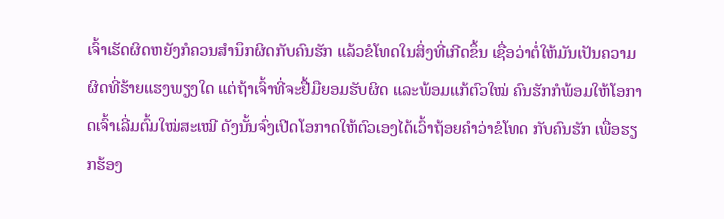ເຈົ້າເຮັດຜິດຫຍັງກໍຄວນສໍານຶກຜິດກັບຄົນຮັກ ແລ້ວຂໍໂທດໃນສິ່ງທີ່ເກີດຂຶ້ນ ເຊື່ອວ່າຕໍ່ໃຫ້ມັນເປັນຄວາມຜິດທີ່ຮ້າຍແຮງພຽງໃດ ແຕ່ຖ້າເຈົ້າທີ່ຈະຢື້ມືຍອມຮັບຜິດ ແລະພ້ອມແກ້ຕົວໃໝ່ ຄົນຮັກກໍພ້ອມໃຫ້ໂອກາດເຈົ້າເລີ່ມຕົ້ມໃໝ່ສະເໝີ ດັງນັ້ນຈົ່ງເປີດໂອກາດໃຫ້ຕົວເອງໄດ້ເວົ້າຖ້ອຍຄໍາວ່າຂໍໂທດ ກັບຄົນຮັກ ເພື່ອຮຽກຮ້ອງ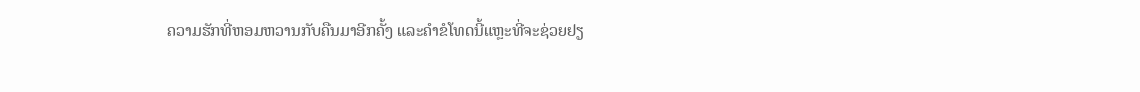ຄວາມຮັກທີ່ຫອມຫວານກັບຄືນມາອີກຄັ້ງ ແລະຄໍາຂໍໂທດນີ້ແຫຼະທີ່ຈະຊ່ວຍຢຽ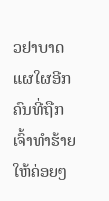ວຢາບາດແຜໃຜອີກຄົນທີ່ຖືກເຈົ້າທໍາຮ້າຍໃຫ້ຄ່ອຍໆ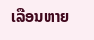ເລືອນຫາຍ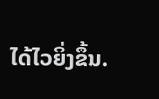ໄດ້ໄວຍິ່ງຂຶ້ນ.